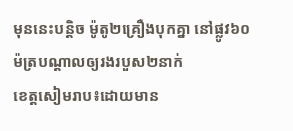មុននេះបន្តិច ម៉ូតូ២គ្រឿងបុកគ្នា នៅផ្លូវ៦០ម៉ត្របណ្ដាលឲ្យរងរបួស២នាក់
ខេត្តសៀមរាប៖ដោយមាន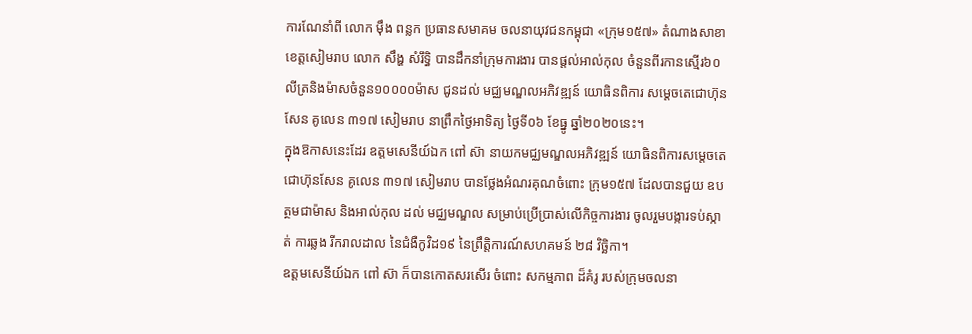ការណែនាំពី លោក ម៉ឹង ពន្លក ប្រធានសមាគម ចលនាយុវជនកម្ពុជា «ក្រុម១៥៧» តំណាងសាខាខេត្តសៀមរាប លោក សឹង្ហ សំរឹទ្ធិ បានដឹកនាំក្រុមការងារ បានផ្តល់អាល់កុល ចំនួនពីរកានស្មើរ៦០លីត្រនិងម៉ាសចំនួន១០០០០ម៉ាស ជូនដល់ មជ្ឈមណ្ឌលអភិវឌ្ឍន៍ យោធិនពិការ សម្តេចតេជោហ៊ុនសែន គូលេន ៣១៧ សៀមរាប នាព្រឹកថ្ងៃអាទិត្យ ថ្ងៃទី០៦ ខែធ្នូ ឆ្នាំ២០២០នេះ។
ក្នុងឱកាសនេះដែរ ឧត្តមសេនីយ៍ឯក ពៅ ស៊ា នាយកមជ្ឈមណ្ឌលអភិវឌ្ឍន៍ យោធិនពិការសម្តេចតេជោហ៊ុនសែន គូលេន ៣១៧ សៀមរាប បានថ្លែងអំណរគុណចំពោះ ក្រុម១៥៧ ដែលបានជួយ ឧបត្ថមជាម៉ាស និងអាល់កុល ដល់ មជ្ឈមណ្ឌល សម្រាប់ប្រើប្រាស់លើកិច្ចការងារ ចូលរួមបង្ការទប់ស្កាត់ ការឆ្លង រីករាលដាល នៃជំងឺកូវិដ១៩ នៃព្រឹត្តិការណ៍សហគមន៍ ២៨ វិច្ឆិកា។
ឧត្តមសេនីយ៍ឯក ពៅ ស៊ា ក៏បានកោតសរសើរ ចំពោះ សកម្មភាព ដ៏គំរូ របស់ក្រុមចលនា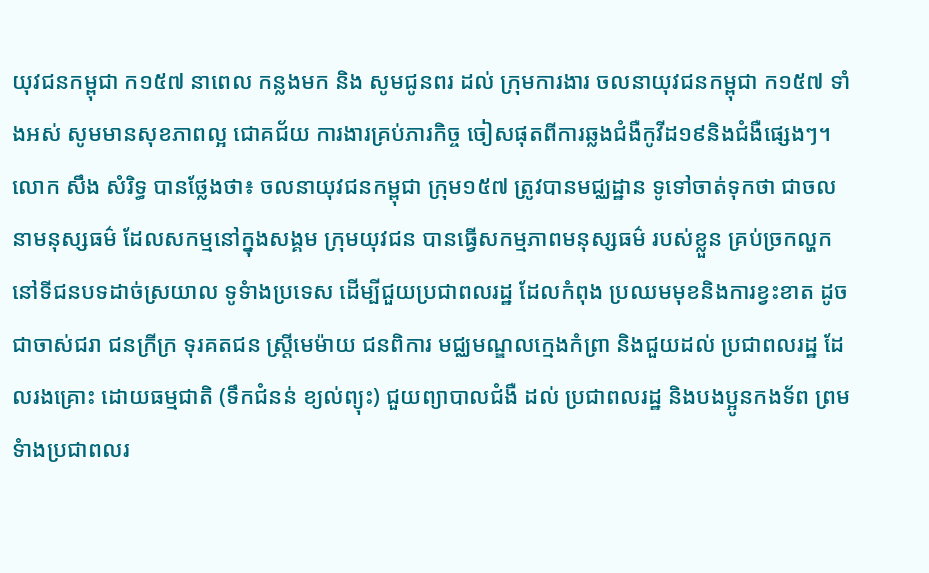យុវជនកម្ពុជា ក១៥៧ នាពេល កន្លងមក និង សូមជូនពរ ដល់ ក្រុមការងារ ចលនាយុវជនកម្ពុជា ក១៥៧ ទាំងអស់ សូមមានសុខភាពល្អ ជោគជ័យ ការងារគ្រប់ភារកិច្ច ចៀសផុតពីការឆ្លងជំងឺកូវីដ១៩និងជំងឺផ្សេងៗ។
លោក សឹង សំរិទ្ធ បានថ្លែងថា៖ ចលនាយុវជនកម្ពុជា ក្រុម១៥៧ ត្រូវបានមជ្ឈដ្ឋាន ទូទៅចាត់ទុកថា ជាចលនាមនុស្សធម៌ ដែលសកម្មនៅក្នុងសង្គម ក្រុមយុវជន បានធ្វើសកម្មភាពមនុស្សធម៌ របស់ខ្លួន គ្រប់ច្រកល្ហក នៅទីជនបទដាច់ស្រយាល ទូទំាងប្រទេស ដើម្បីជួយប្រជាពលរដ្ឋ ដែលកំពុង ប្រឈមមុខនិងការខ្វះខាត ដូចជាចាស់ជរា ជនក្រីក្រ ទុរគតជន ស្រ្តីមេម៉ាយ ជនពិការ មជ្ឈមណ្ឌលក្មេងកំព្រា និងជួយដល់ ប្រជាពលរដ្ឋ ដែលរងគ្រោះ ដោយធម្មជាតិ (ទឹកជំនន់ ខ្យល់ព្យុះ) ជួយព្យាបាលជំងឺ ដល់ ប្រជាពលរដ្ឋ និងបងប្អូនកងទ័ព ព្រមទំាងប្រជាពលរ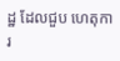ដ្ឋ ដែលជួប ហេតុការ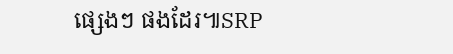ផ្សេងៗ ផងដែរ៕SRP